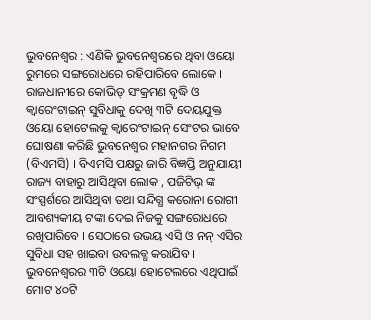ଭୁବନେଶ୍ୱର : ଏଣିକି ଭୁବନେଶ୍ୱରରେ ଥିବା ଓୟୋ ରୁମରେ ସଙ୍ଗରୋଧରେ ରହିପାରିବେ ଲୋକେ । ରାଜଧାନୀରେ କୋଭିଡ୍ ସଂକ୍ରମଣ ବୃଦ୍ଧି ଓ କ୍ୱାରେଂଟାଇନ୍ ସୁବିଧାକୁ ଦେଖି ୩ଟି ଦେୟଯୁକ୍ତ ଓୟୋ ହୋଟେଲକୁ କ୍ୱାରେଂଟାଇନ୍ ସେଂଟର ଭାବେ ଘୋଷଣା କରିଛି ଭୁବନେଶ୍ୱର ମହାନଗର ନିଗମ (ବିଏମସି) । ବିଏମସି ପକ୍ଷରୁ ଜାରି ବିଜ୍ଞପ୍ତି ଅନୁଯାୟୀ ରାଜ୍ୟ ବାହାରୁ ଆସିଥିବା ଲୋକ , ପଜିଟିଭ୍ ଙ୍କ ସଂସ୍ପର୍ଶରେ ଆସିଥିବା ତଥା ସନ୍ଦିଗ୍ଧ କରୋନା ରୋଗୀ ଆବଶ୍ୟକୀୟ ଟଙ୍କା ଦେଇ ନିଜକୁ ସଙ୍ଗରୋଧରେ ରଖିପାରିବେ । ସେଠାରେ ଉଭୟ ଏସି ଓ ନନ୍ ଏସିର ସୁବିଧା ସହ ଖାଇବା ଉବଲବ୍ଧ କରାଯିବ ।
ଭୁବନେଶ୍ୱରର ୩ଟି ଓୟୋ ହୋଟେଲରେ ଏଥିପାଇଁ ମୋଟ ୪୦ଟି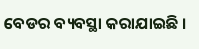ବେଡର ବ୍ୟବସ୍ଥା କରାଯାଇଛି ।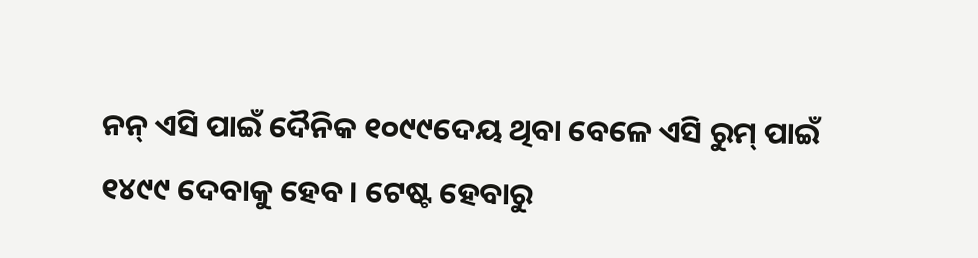ନନ୍ ଏସି ପାଇଁ ଦୈନିକ ୧୦୯୯ଦେୟ ଥିବା ବେଳେ ଏସି ରୁମ୍ ପାଇଁ ୧୪୯୯ ଦେବାକୁ ହେବ । ଟେଷ୍ଟ ହେବାରୁ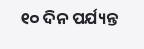୧୦ ଦିନ ପର୍ଯ୍ୟନ୍ତ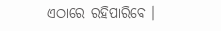ଏଠାରେ ରହିପାରିବେ ।